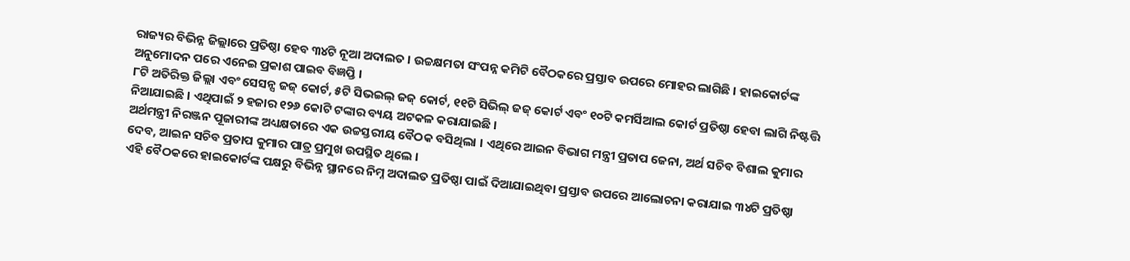ରାଜ୍ୟର ବିଭିନ୍ନ ଜିଲ୍ଲାରେ ପ୍ରତିଷ୍ଠା ହେବ ୩୪ଟି ନୂଆ ଅଦାଲତ । ଉଚ୍ଚକ୍ଷମତା ସଂପନ୍ନ କମିଟି ବୈଠକରେ ପ୍ରସ୍ତାବ ଉପରେ ମୋହର ଲାଗିଛି । ହାଇକୋର୍ଟଙ୍କ ଅନୁମୋଦନ ପରେ ଏନେଇ ପ୍ରକାଶ ପାଇବ ବିଜ୍ଞପ୍ତି ।
୮ଟି ଅତିରିକ୍ତ ଜିଲ୍ଲା ଏବଂ ସେସନ୍ସ ଜଜ୍ କୋର୍ଟ, ୫ଟି ସିଭଇଲ୍ ଜଜ୍ କୋର୍ଟ, ୧୧ଟି ସିଭିଲ୍ ଜଜ୍ କୋର୍ଟ ଏବଂ ୧୦ଟି କମର୍ସିଆଲ କୋର୍ଟ ପ୍ରତିଷ୍ଠା ହେବା ଲାଗି ନିଷ୍ଟତ୍ତି ନିଆଯାଇଛି । ଏଥିପାଇଁ ୨ ହଜାର ୧୨୬ କୋଟି ଟଙ୍କାର ବ୍ୟୟ ଅଟକଳ କରାଯାଇଛି ।
ଅର୍ଥମନ୍ତ୍ରୀ ନିରଞ୍ଜନ ପୂଜାରୀଙ୍କ ଅଧ୍ୟକ୍ଷତାରେ ଏକ ଉଚ୍ଚସ୍ତରୀୟ ବୈଠକ ବସିଥିଲା । ଏଥିରେ ଆଇନ ବିଭାଗ ମନ୍ତ୍ରୀ ପ୍ରତାପ ଜେନା, ଅର୍ଥ ସଚିବ ବିଶାଲ କୁମାର ଦେବ, ଆଇନ ସଚିବ ପ୍ରତାପ କୁମାର ପାତ୍ର ପ୍ରମୁଖ ଉପସ୍ଥିତ ଥିଲେ ।
ଏହି ବୈଠକରେ ହାଇକୋର୍ଟଙ୍କ ପକ୍ଷରୁ ବିଭିନ୍ନ ସ୍ଥାନରେ ନିମ୍ନ ଅଦାଲତ ପ୍ରତିଷ୍ଠା ପାଇଁ ଦିଆଯାଇଥିବା ପ୍ରସ୍ତାବ ଉପରେ ଆଲୋଚନା କରାଯାଇ ୩୪ଟି ପ୍ରତିଷ୍ଠା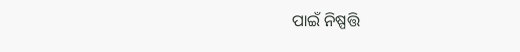ପାଇଁ ନିଷ୍ପତ୍ତି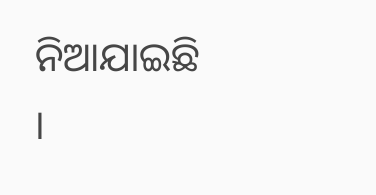ନିଆଯାଇଛି ।